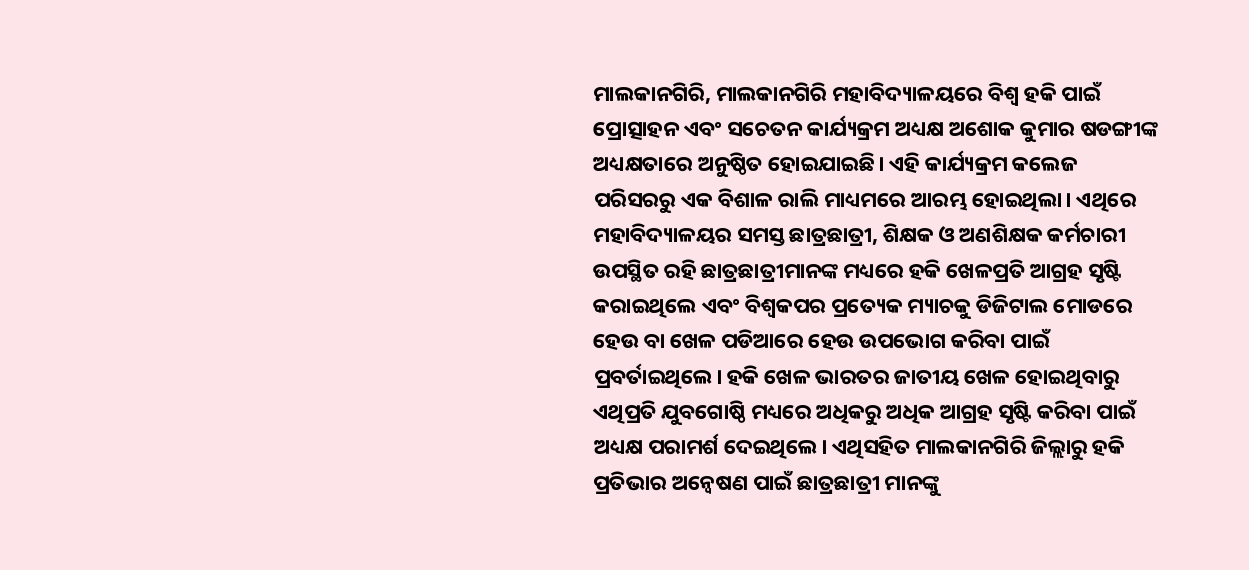ମାଲକାନଗିରି, ମାଲକାନଗିରି ମହାବିଦ୍ୟାଳୟରେ ବିଶ୍ଵ ହକି ପାଇଁ ପ୍ରୋତ୍ସାହନ ଏବଂ ସଚେତନ କାର୍ଯ୍ୟକ୍ରମ ଅଧ୍ୟକ୍ଷ ଅଶୋକ କୁମାର ଷଡଙ୍ଗୀଙ୍କ ଅଧ୍ୟକ୍ଷତାରେ ଅନୁଷ୍ଠିତ ହୋଇଯାଇଛି। ଏହି କାର୍ଯ୍ୟକ୍ରମ କଲେଜ ପରିସରରୁ ଏକ ବିଶାଳ ରାଲି ମାଧ୍ୟମରେ ଆରମ୍ଭ ହୋଇଥିଲା। ଏଥିରେ ମହାବିଦ୍ୟାଳୟର ସମସ୍ତ ଛାତ୍ରଛାତ୍ରୀ, ଶିକ୍ଷକ ଓ ଅଣଶିକ୍ଷକ କର୍ମଚାରୀ ଉପସ୍ଥିତ ରହି ଛାତ୍ରଛାତ୍ରୀମାନଙ୍କ ମଧ୍ୟରେ ହକି ଖେଳପ୍ରତି ଆଗ୍ରହ ସୃଷ୍ଟି କରାଇଥିଲେ ଏବଂ ବିଶ୍ଵକପର ପ୍ରତ୍ୟେକ ମ୍ୟାଚକୁ ଡିଜିଟାଲ ମୋଡରେ ହେଉ ବା ଖେଳ ପଡିଆରେ ହେଉ ଉପଭୋଗ କରିବା ପାଇଁ ପ୍ରବର୍ତାଇଥିଲେ। ହକି ଖେଳ ଭାରତର ଜାତୀୟ ଖେଳ ହୋଇଥିବାରୁ ଏଥିପ୍ରତି ଯୁବଗୋଷ୍ଠି ମଧ୍ୟରେ ଅଧିକରୁ ଅଧିକ ଆଗ୍ରହ ସୃଷ୍ଟି କରିବା ପାଇଁ ଅଧ୍ୟକ୍ଷ ପରାମର୍ଶ ଦେଇଥିଲେ। ଏଥିସହିତ ମାଲକାନଗିରି ଜିଲ୍ଲାରୁ ହକି ପ୍ରତିଭାର ଅନ୍ୱେଷଣ ପାଇଁ ଛାତ୍ରଛାତ୍ରୀ ମାନଙ୍କୁ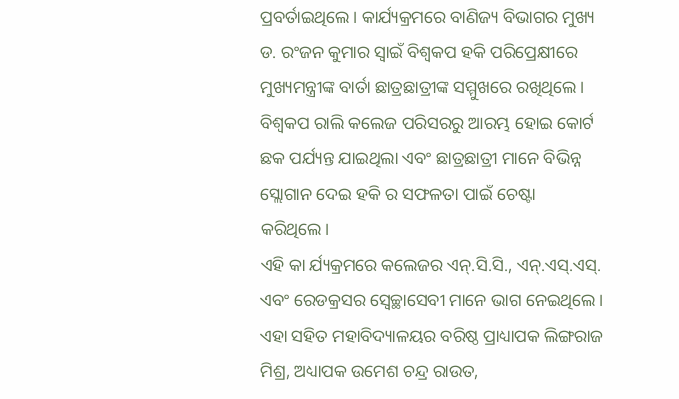ପ୍ରବର୍ତାଇଥିଲେ। କାର୍ଯ୍ୟକ୍ରମରେ ବାଣିଜ୍ୟ ବିଭାଗର ମୁଖ୍ୟ ଡ. ରଂଜନ କୁମାର ସ୍ଵାଇଁ ବିଶ୍ଵକପ ହକି ପରିପ୍ରେକ୍ଷୀରେ ମୁଖ୍ୟମନ୍ତ୍ରୀଙ୍କ ବାର୍ତା ଛାତ୍ରଛାତ୍ରୀଙ୍କ ସମ୍ମୁଖରେ ରଖିଥିଲେ। ବିଶ୍ଵକପ ରାଲି କଲେଜ ପରିସରରୁ ଆରମ୍ଭ ହୋଇ କୋର୍ଟ ଛକ ପର୍ଯ୍ୟନ୍ତ ଯାଇଥିଲା ଏବଂ ଛାତ୍ରଛାତ୍ରୀ ମାନେ ବିଭିନ୍ନ ସ୍ଲୋଗାନ ଦେଇ ହକି ର ସଫଳତା ପାଇଁ ଚେଷ୍ଟା କରିଥିଲେ।
ଏହି କା ର୍ଯ୍ୟକ୍ରମରେ କଲେଜର ଏନ୍.ସି.ସି., ଏନ୍.ଏସ୍.ଏସ୍. ଏବଂ ରେଡକ୍ରସର ସ୍ଵେଚ୍ଛାସେବୀ ମାନେ ଭାଗ ନେଇଥିଲେ। ଏହା ସହିତ ମହାବିଦ୍ୟାଳୟର ବରିଷ୍ଠ ପ୍ରାଧ୍ୟାପକ ଲିଙ୍ଗରାଜ ମିଶ୍ର, ଅଧ୍ୟାପକ ଉମେଶ ଚନ୍ଦ୍ର ରାଉତ,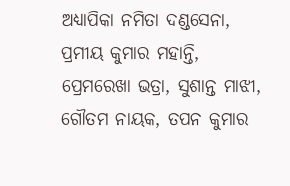ଅଧ୍ୟାପିକା ନମିତା ଦଣ୍ଡସେନା, ପ୍ରମୀୟ କୁମାର ମହାନ୍ତି, ପ୍ରେମରେଖା ଭତ୍ରା, ସୁଶାନ୍ତ ମାଝୀ, ଗୌତମ ନାୟକ, ତପନ କୁମାର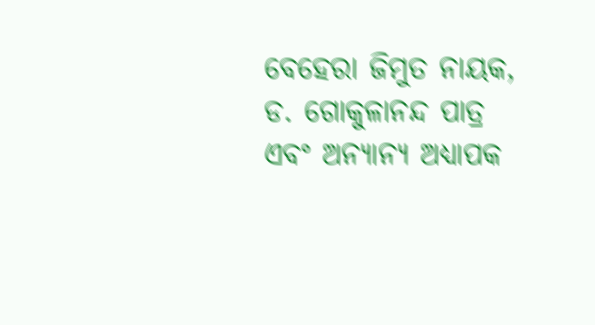ବେହେରା ଜିମୁତ ନାୟକ, ଡ. ଗୋକୁଳାନନ୍ଦ ପାତ୍ର ଏବଂ ଅନ୍ୟାନ୍ୟ ଅଧ୍ୟାପକ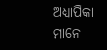ଅଧ୍ୟାପିକା ମାନେ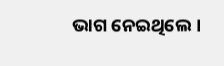ଭାଗ ନେଇଥିଲେ।